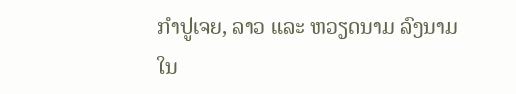ກໍາປູເຈຍ, ລາວ ແລະ ຫວຽດນາມ ລົງນາມໃນ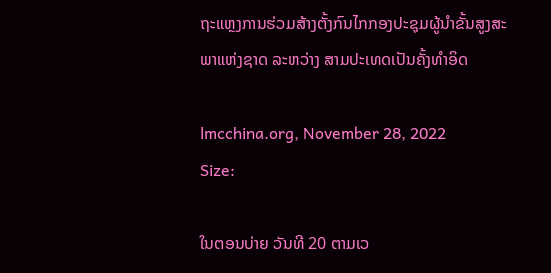ຖະແຫຼງການຮ່ວມສ້າງຕັ້ງກົນໄກກອງປະຊຸມຜູ້ນໍາຂັ້ນສູງສະພາແຫ່ງຊາດ ລະຫວ່າງ ສາມປະເທດເປັນຄັ້ງທຳອິດ

lmcchina.org, November 28, 2022
Size:

ໃນຕອນບ່າຍ ວັນທີ 20 ຕາມເວ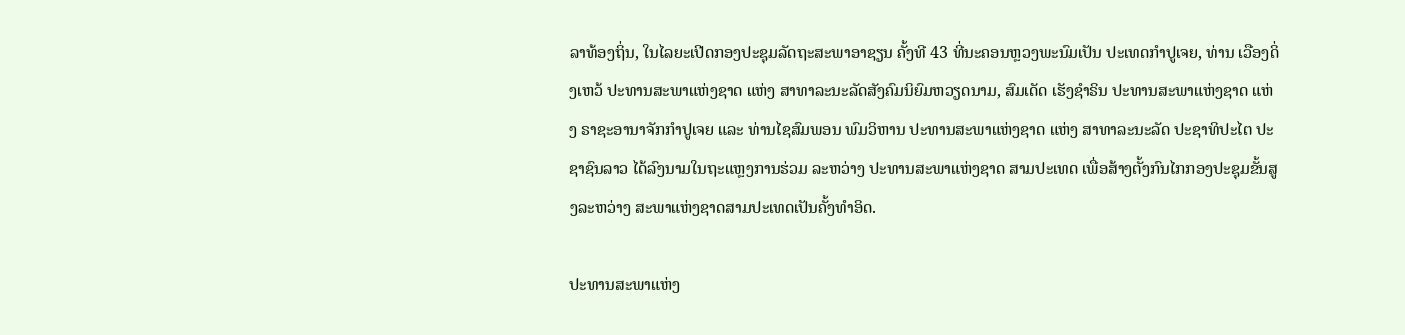ລາທ້ອງຖິ່ນ, ໃນໄລຍະເປີດກອງປະຊຸມລັດຖະສະພາອາຊຽນ ຄັ້ງທີ 43 ທີ່ນະຄອນຫຼວງພະນົມເປັນ ປະເທດກໍາປູເຈຍ, ທ່ານ ເວືອງດິ່ງເຫວ້ ປະທານສະພາແຫ່ງຊາດ ແຫ່ງ ສາທາລະນະລັດສັງຄົມນິຍົມຫວຽດນາມ, ສົມເດັດ ເຮັງຊໍາຣິນ ປະທານສະພາແຫ່ງຊາດ ແຫ່ງ ຣາຊະອານາຈັກກໍາປູເຈຍ ແລະ ທ່ານໄຊສົມພອນ ພົມວິຫານ ປະທານສະພາແຫ່ງຊາດ ແຫ່ງ ສາທາລະນະລັດ ປະຊາທິປະໄຕ ປະຊາຊົນລາວ ໄດ້ລົງນາມໃນຖະແຫຼງການຮ່ວມ ລະຫວ່າງ ປະທານສະພາແຫ່ງຊາດ ສາມປະເທດ ເພື່ອສ້າງຕັ້ງກົນໄກກອງປະຊຸມຂັ້ນສູງລະຫວ່າງ ສະພາແຫ່ງຊາດສາມປະເທດເປັນຄັ້ງທຳອິດ.

ປະທານສະພາແຫ່ງ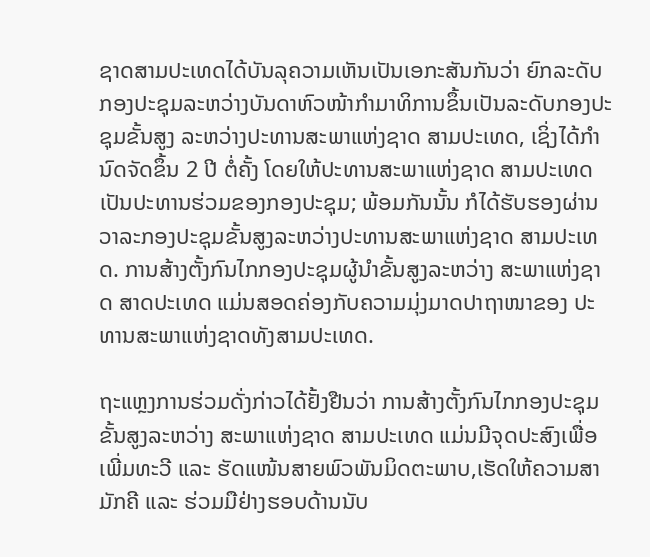ຊາດສາມປະເທດໄດ້ບັນລຸຄວາມເຫັນເປັນເອກະສັນກັນວ່າ ຍົກລະດັບກອງປະຊຸມລະຫວ່າງບັນດາຫົວໜ້າກຳມາທິການຂຶ້ນເປັນລະດັບກອງປະຊຸມຂັ້ນສູງ ລະຫວ່າງປະທານສະພາແຫ່ງຊາດ ສາມປະເທດ, ເຊິ່ງໄດ້ກຳນົດຈັດຂຶ້ນ 2 ປີ ຕໍ່ຄັ້ງ ໂດຍໃຫ້ປະທານສະພາແຫ່ງຊາດ ສາມປະເທດ ເປັນປະທານຮ່ວມຂອງກອງປະຊຸມ; ພ້ອມກັນນັ້ນ ກໍໄດ້ຮັບຮອງຜ່ານວາລະກອງປະຊຸມຂັ້ນສູງລະຫວ່າງປະທານສະພາແຫ່ງຊາດ ສາມປະເທດ. ການສ້າງຕັ້ງກົນໄກກອງປະຊຸມຜູ້ນໍາຂັ້ນສູງລະຫວ່າງ ສະພາແຫ່ງຊາດ ສາດປະເທດ ແມ່ນສອດຄ່ອງກັບຄວາມມຸ່ງມາດປາຖາໜາຂອງ ປະທານສະພາແຫ່ງຊາດທັງສາມປະເທດ.

ຖະແຫຼງການຮ່ວມດັ່ງກ່າວໄດ້ຢັ້ງຢືນວ່າ ການສ້າງຕັ້ງກົນໄກກອງປະຊຸມຂັ້ນສູງລະຫວ່າງ ສະພາແຫ່ງຊາດ ສາມປະເທດ ແມ່ນມີຈຸດປະສົງເພື່ອເພີ່ມທະວີ ແລະ ຮັດແໜ້ນສາຍພົວພັນມິດຕະພາບ,ເຮັດໃຫ້ຄວາມສາມັກຄີ ແລະ ຮ່ວມມືຢ່າງຮອບດ້ານນັບ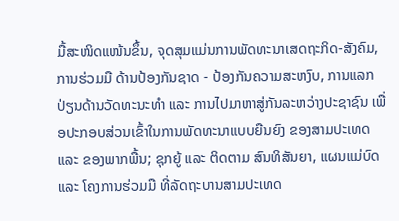ມື້ສະໜິດແໜ້ນຂຶ້ນ, ຈຸດສຸມແມ່ນການພັດທະນາເສດຖະກິດ-ສັງຄົມ, ການຮ່ວມມື ດ້ານປ້ອງກັນຊາດ - ປ້ອງກັນຄວາມສະຫງົບ, ການແລກປ່ຽນດ້ານວັດທະນະທໍາ ແລະ ການໄປມາຫາສູ່ກັນລະຫວ່າງປະຊາຊົນ ເພື່ອປະກອບສ່ວນເຂົ້າໃນການພັດທະນາແບບຍືນຍົງ ຂອງສາມປະເທດ ແລະ ຂອງພາກພື້ນ; ຊຸກຍູ້ ແລະ ຕິດຕາມ ສົນທິສັນຍາ, ແຜນແມ່ບົດ ແລະ ໂຄງການຮ່ວມມື ທີ່ລັດຖະບານສາມປະເທດ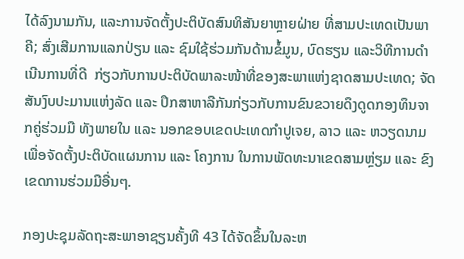ໄດ້ລົງນາມກັນ, ແລະການຈັດຕັ້ງປະຕິບັດສົນທິສັນຍາຫຼາຍຝ່າຍ ທີ່ສາມປະເທດເປັນພາຄີ; ສົ່ງເສີມການແລກປ່ຽນ ແລະ ຊົມໃຊ້ຮ່ວມກັນດ້ານຂໍ້ມູນ, ບົດຮຽນ ແລະວິທີການດໍາເນີນການທີ່ດີ  ກ່ຽວກັບການປະຕິບັດພາລະໜ້າທີ່ຂອງສະພາແຫ່ງຊາດສາມປະເທດ; ຈັດສັນງົບປະມານແຫ່ງລັດ ແລະ ປຶກສາຫາລືກັນກ່ຽວກັບການຂົນຂວາຍດຶງດູດກອງທຶນຈາກຄູ່ຮ່ວມມື ທັງພາຍໃນ ແລະ ນອກຂອບເຂດປະເທດກໍາປູເຈຍ, ລາວ ແລະ ຫວຽດນາມ ເພື່ອຈັດຕັ້ງປະຕິບັດແຜນການ ແລະ ໂຄງການ ໃນການພັດທະນາເຂດສາມຫຼ່ຽມ ແລະ ຂົງເຂດການຮ່ວມມືອື່ນໆ.

ກອງປະຊຸມລັດຖະສະພາອາຊຽນຄັ້ງທີ 43 ໄດ້ຈັດຂຶ້ນໃນລະຫ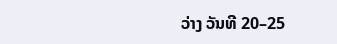ວ່າງ ວັນທີ 20–25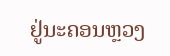ຢູ່ນະຄອນຫຼວງ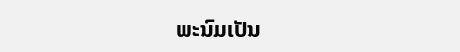ພະນົມເປັນ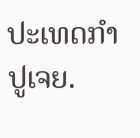ປະເທດກຳປູເຈຍ.